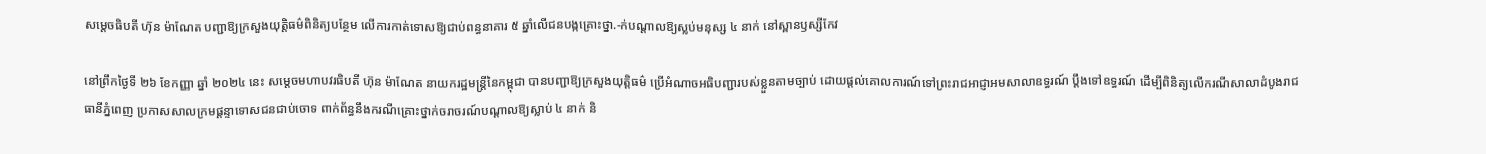សម្តេចធិបតី ហ៊ុន ម៉ាណែត បញ្ជាឱ្យក្រសួងយុត្តិធម៌ពិនិត្យបន្ថែម លើការកាត់ទោសឱ្យជាប់ពន្ធនាគារ ៥ ឆ្នាំលើជនបង្កគ្រោះថ្នា.-ក់បណ្តាលឱ្យស្លប់មនុស្ស ៤ នាក់ នៅស្ពានឫស្សីកែវ

នៅព្រឹកថ្ងៃទី ២៦ ខែកញ្ញា ឆ្នាំ ២០២៤ នេះ សម្តេចមហាបវរធិបតី ហ៊ុន ម៉ាណែត នាយករដ្ឋមន្រ្ដីនៃកម្ពុជា បានបញ្ជាឱ្យក្រសួងយុត្តិធម៌ ប្រើអំណាចអធិបញ្ជារបស់ខ្លួនតាមច្បាប់ ដោយផ្តល់គោលការណ៍ទៅព្រះរាជអាជ្ញាអមសាលាឧទ្ធរណ៍ ប្តឹងទៅឧទ្ធរណ៍ ដើម្បីពិនិត្យលើករណីសាលាដំបូងរាជធានីភ្នំពេញ ប្រកាសសាលក្រមផ្តន្ទាទោសជនជាប់ចោទ ពាក់ព័ន្ធនឹងករណីគ្រោះថ្នាក់ចរាចរណ៍បណ្តាលឱ្យស្លាប់ ៤ នាក់ និ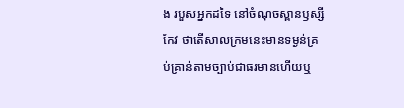ង របួសអ្នកដទៃ នៅចំណុចស្ពានឫស្សីកែវ ថាតើសាលក្រមនេះមានទម្ងន់គ្រប់គ្រាន់តាមច្បាប់ជាធរមានហើយឬ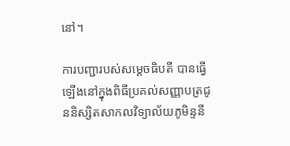នៅ។

ការបញ្ជារបស់សម្តេចធិបតី បានធ្វើឡើងនៅក្នុងពិធីប្រគល់សញ្ញាបត្រជូននិស្សិតសាកលវិទ្យាល័យភូមិន្ទនី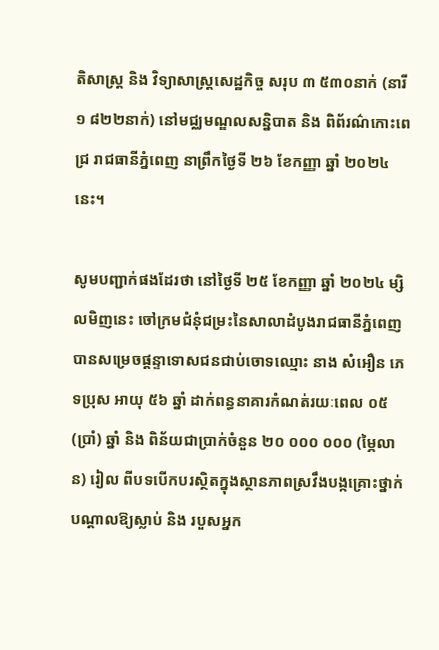តិសាស្ត្រ និង វិទ្យាសាស្ត្រសេដ្ឋកិច្ច សរុប ៣ ៥៣០នាក់ (នារី ១ ៨២២នាក់) នៅមជ្ឈមណ្ឌលសន្និបាត និង ពិព័រណ៌កោះពេជ្រ រាជធានីភ្នំពេញ នាព្រឹកថ្ងៃទី ២៦ ខែកញ្ញា ឆ្នាំ ២០២៤ នេះ។

សូមបញ្ជាក់ផងដែរថា នៅថ្ងៃទី ២៥ ខែកញ្ញា ឆ្នាំ ២០២៤ ម្សិលមិញនេះ ចៅក្រមជំនុំជម្រះនៃសាលាដំបូងរាជធានីភ្នំពេញ បានសម្រេចផ្ដន្ទាទោសជនជាប់ចោទឈ្មោះ នាង សំអឿន ភេទប្រុស អាយុ ៥៦ ឆ្នាំ ដាក់ពន្ធនាគារកំណត់រយៈពេល ០៥ (ប្រាំ) ឆ្នាំ និង ពិន័យជាប្រាក់ចំនួន ២០ ០០០ ០០០ (ម្ភៃលាន) រៀល ពីបទបើកបរស្ថិតក្នុងស្ថានភាពស្រវឹងបង្កគ្រោះថ្នាក់បណ្តាលឱ្យស្លាប់ និង របួសអ្នក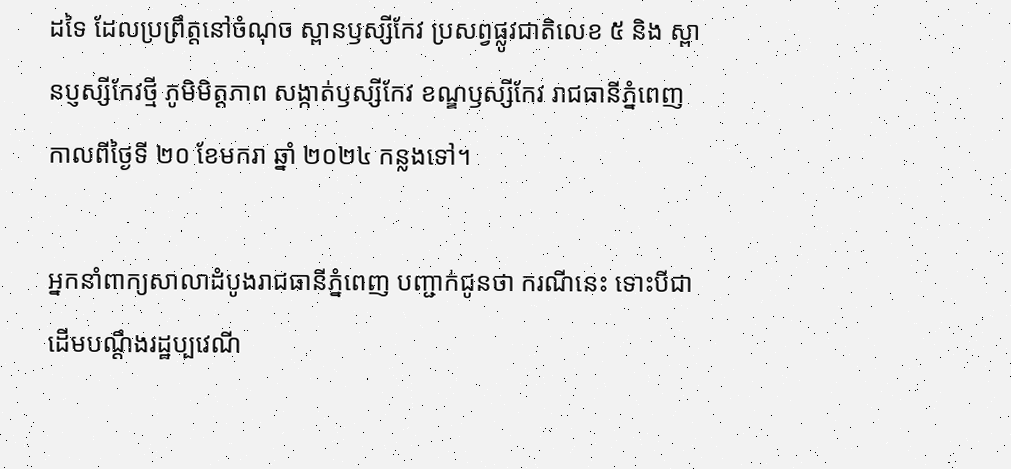ដទៃ ដែលប្រព្រឹត្តនៅចំណុច ស្ពានឫស្សីកែវ ប្រសព្វផ្លូវជាតិលេខ ៥ និង ស្ពានប្ញស្សីកែវថ្មី ភូមិមិត្តភាព សង្កាត់ឫស្សីកែវ ខណ្ឌឫស្សីកែវ រាជធានីភ្នំពេញ កាលពីថ្ងៃទី ២០ ខែមករា ឆ្នាំ ២០២៤ កន្លងទៅ។

អ្នកនាំពាក្យសាលាដំបូងរាជធានីភ្នំពេញ បញ្ជាក់ជូនថា ករណីនេះ ទោះបីជាដើមបណ្តឹងរដ្ឋប្បវេណី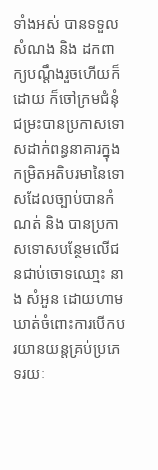ទាំងអស់ បានទទួលសំណង និង ដកពាក្យបណ្ដឹងរួចហើយក៏ដោយ ក៏ចៅក្រមជំនុំជម្រះបានប្រកាសទោសដាក់ពន្ធនាគារក្នុងកម្រិតអតិបរមានៃទោសដែលច្បាប់បានកំណត់ និង បានប្រកាសទោសបន្ថែមលើជនជាប់ចោទឈោ្មះ នាង សំអួន ដោយហាមឃាត់ចំពោះការបើកបរយានយន្តគ្រប់ប្រភេទរយៈ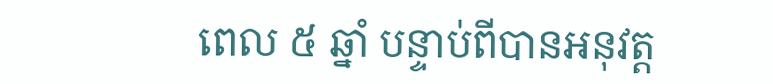ពេល ៥ ឆ្នាំ បន្ទាប់ពីបានអនុវត្ត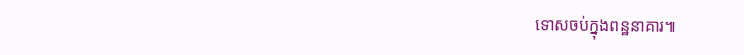ទោសចប់ក្នុងពន្ឋនាគារ៕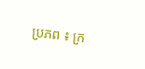ប្រភព ៖ ក្រ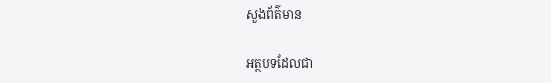សួងព័ត៌មាន

អត្ថបទដែលជា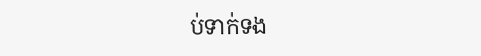ប់ទាក់ទង